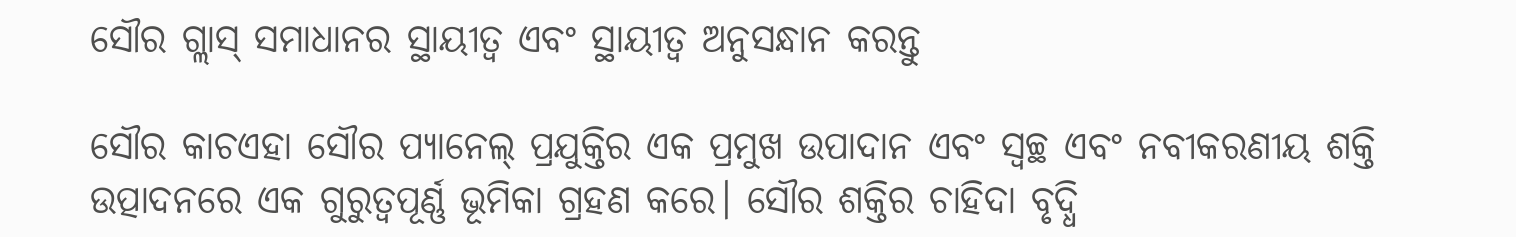ସୌର ଗ୍ଲାସ୍ ସମାଧାନର ସ୍ଥାୟୀତ୍ୱ ଏବଂ ସ୍ଥାୟୀତ୍ୱ ଅନୁସନ୍ଧାନ କରନ୍ତୁ

ସୌର କାଚଏହା ସୌର ପ୍ୟାନେଲ୍ ପ୍ରଯୁକ୍ତିର ଏକ ପ୍ରମୁଖ ଉପାଦାନ ଏବଂ ସ୍ୱଚ୍ଛ ଏବଂ ନବୀକରଣୀୟ ଶକ୍ତି ଉତ୍ପାଦନରେ ଏକ ଗୁରୁତ୍ୱପୂର୍ଣ୍ଣ ଭୂମିକା ଗ୍ରହଣ କରେ। ସୌର ଶକ୍ତିର ଚାହିଦା ବୃଦ୍ଧି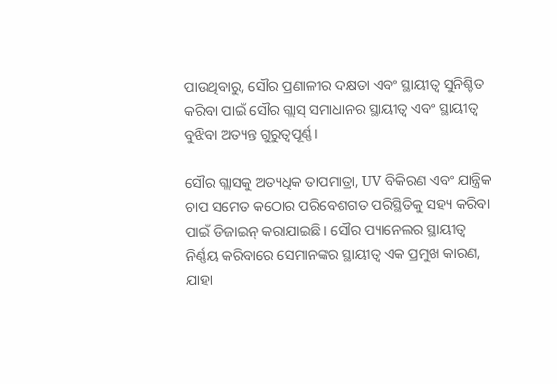ପାଉଥିବାରୁ, ସୌର ପ୍ରଣାଳୀର ଦକ୍ଷତା ଏବଂ ସ୍ଥାୟୀତ୍ୱ ସୁନିଶ୍ଚିତ କରିବା ପାଇଁ ସୌର ଗ୍ଲାସ୍ ସମାଧାନର ସ୍ଥାୟୀତ୍ୱ ଏବଂ ସ୍ଥାୟୀତ୍ୱ ବୁଝିବା ଅତ୍ୟନ୍ତ ଗୁରୁତ୍ୱପୂର୍ଣ୍ଣ।

ସୌର ଗ୍ଲାସକୁ ଅତ୍ୟଧିକ ତାପମାତ୍ରା, UV ବିକିରଣ ଏବଂ ଯାନ୍ତ୍ରିକ ଚାପ ସମେତ କଠୋର ପରିବେଶଗତ ପରିସ୍ଥିତିକୁ ସହ୍ୟ କରିବା ପାଇଁ ଡିଜାଇନ୍ କରାଯାଇଛି। ସୌର ପ୍ୟାନେଲର ସ୍ଥାୟୀତ୍ୱ ନିର୍ଣ୍ଣୟ କରିବାରେ ସେମାନଙ୍କର ସ୍ଥାୟୀତ୍ୱ ଏକ ପ୍ରମୁଖ କାରଣ, ଯାହା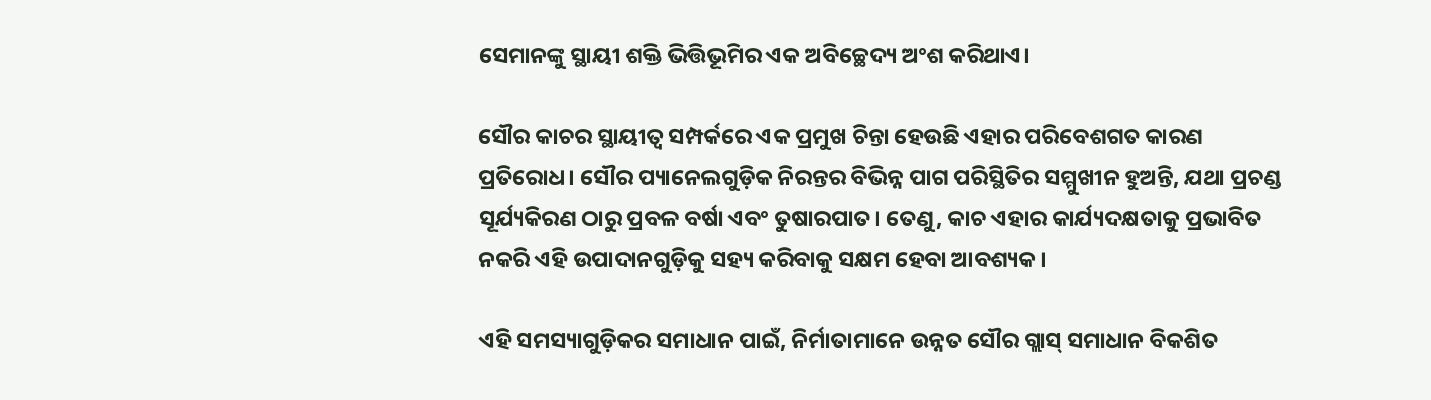ସେମାନଙ୍କୁ ସ୍ଥାୟୀ ଶକ୍ତି ଭିତ୍ତିଭୂମିର ଏକ ଅବିଚ୍ଛେଦ୍ୟ ଅଂଶ କରିଥାଏ।

ସୌର କାଚର ସ୍ଥାୟୀତ୍ୱ ସମ୍ପର୍କରେ ଏକ ପ୍ରମୁଖ ଚିନ୍ତା ହେଉଛି ଏହାର ପରିବେଶଗତ କାରଣ ପ୍ରତିରୋଧ। ସୌର ପ୍ୟାନେଲଗୁଡ଼ିକ ନିରନ୍ତର ବିଭିନ୍ନ ପାଗ ପରିସ୍ଥିତିର ସମ୍ମୁଖୀନ ହୁଅନ୍ତି, ଯଥା ପ୍ରଚଣ୍ଡ ସୂର୍ଯ୍ୟକିରଣ ଠାରୁ ପ୍ରବଳ ବର୍ଷା ଏବଂ ତୁଷାରପାତ। ତେଣୁ, କାଚ ଏହାର କାର୍ଯ୍ୟଦକ୍ଷତାକୁ ପ୍ରଭାବିତ ନକରି ଏହି ଉପାଦାନଗୁଡ଼ିକୁ ସହ୍ୟ କରିବାକୁ ସକ୍ଷମ ହେବା ଆବଶ୍ୟକ।

ଏହି ସମସ୍ୟାଗୁଡ଼ିକର ସମାଧାନ ପାଇଁ, ନିର୍ମାତାମାନେ ଉନ୍ନତ ସୌର ଗ୍ଲାସ୍ ସମାଧାନ ବିକଶିତ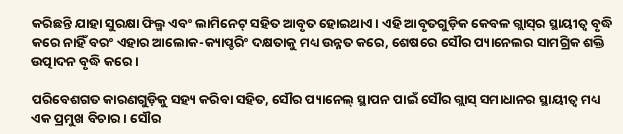କରିଛନ୍ତି ଯାହା ସୁରକ୍ଷା ଫିଲ୍ମ ଏବଂ ଲାମିନେଟ୍ ସହିତ ଆବୃତ ହୋଇଥାଏ। ଏହି ଆବୃତଗୁଡ଼ିକ କେବଳ ଗ୍ଲାସ୍‌ର ସ୍ଥାୟୀତ୍ୱ ବୃଦ୍ଧି କରେ ନାହିଁ ବରଂ ଏହାର ଆଲୋକ-କ୍ୟାପ୍ଚରିଂ ଦକ୍ଷତାକୁ ମଧ୍ୟ ଉନ୍ନତ କରେ, ଶେଷରେ ସୌର ପ୍ୟାନେଲର ସାମଗ୍ରିକ ଶକ୍ତି ଉତ୍ପାଦନ ବୃଦ୍ଧି କରେ।

ପରିବେଶଗତ କାରଣଗୁଡ଼ିକୁ ସହ୍ୟ କରିବା ସହିତ, ସୌର ପ୍ୟାନେଲ୍ ସ୍ଥାପନ ପାଇଁ ସୌର ଗ୍ଲାସ୍ ସମାଧାନର ସ୍ଥାୟୀତ୍ୱ ମଧ୍ୟ ଏକ ପ୍ରମୁଖ ବିଚାର। ସୌର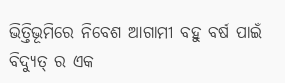ଭିତ୍ତିଭୂମିରେ ନିବେଶ ଆଗାମୀ ବହୁ ବର୍ଷ ପାଇଁ ବିଦ୍ୟୁତ୍ ର ଏକ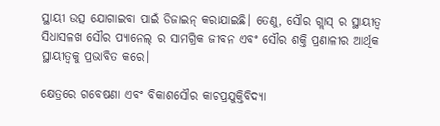ସ୍ଥାୟୀ ଉତ୍ସ ଯୋଗାଇବା ପାଇଁ ଡିଜାଇନ୍ କରାଯାଇଛି। ତେଣୁ, ସୌର ଗ୍ଲାସ୍ ର ସ୍ଥାୟୀତ୍ୱ ସିଧାସଳଖ ସୌର ପ୍ୟାନେଲ୍ ର ସାମଗ୍ରିକ ଜୀବନ ଏବଂ ସୌର ଶକ୍ତି ପ୍ରଣାଳୀର ଆର୍ଥିକ ସ୍ଥାୟୀତ୍ୱକୁ ପ୍ରଭାବିତ କରେ।

କ୍ଷେତ୍ରରେ ଗବେଷଣା ଏବଂ ବିକାଶସୌର କାଚପ୍ରଯୁକ୍ତିବିଦ୍ୟା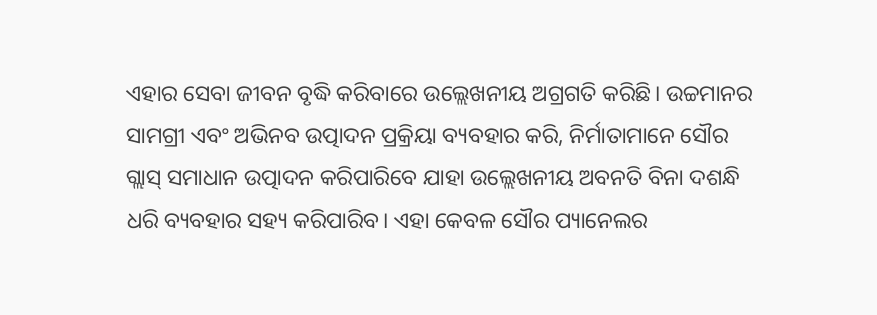ଏହାର ସେବା ଜୀବନ ବୃଦ୍ଧି କରିବାରେ ଉଲ୍ଲେଖନୀୟ ଅଗ୍ରଗତି କରିଛି। ଉଚ୍ଚମାନର ସାମଗ୍ରୀ ଏବଂ ଅଭିନବ ଉତ୍ପାଦନ ପ୍ରକ୍ରିୟା ବ୍ୟବହାର କରି, ନିର୍ମାତାମାନେ ସୌର ଗ୍ଲାସ୍ ସମାଧାନ ଉତ୍ପାଦନ କରିପାରିବେ ଯାହା ଉଲ୍ଲେଖନୀୟ ଅବନତି ବିନା ଦଶନ୍ଧି ଧରି ବ୍ୟବହାର ସହ୍ୟ କରିପାରିବ। ଏହା କେବଳ ସୌର ପ୍ୟାନେଲର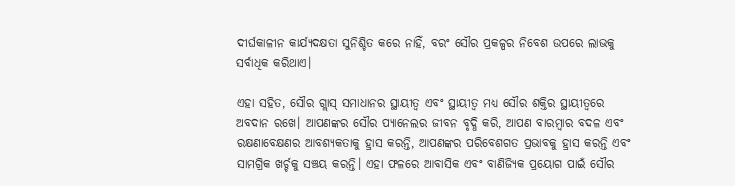ଦୀର୍ଘକାଳୀନ କାର୍ଯ୍ୟଦକ୍ଷତା ସୁନିଶ୍ଚିତ କରେ ନାହିଁ, ବରଂ ସୌର ପ୍ରକଳ୍ପର ନିବେଶ ଉପରେ ଲାଭକୁ ସର୍ବାଧିକ କରିଥାଏ।

ଏହା ସହିତ, ସୌର ଗ୍ଲାସ୍ ସମାଧାନର ସ୍ଥାୟୀତ୍ୱ ଏବଂ ସ୍ଥାୟୀତ୍ୱ ମଧ୍ୟ ସୌର ଶକ୍ତିର ସ୍ଥାୟୀତ୍ୱରେ ଅବଦାନ ରଖେ। ଆପଣଙ୍କର ସୌର ପ୍ୟାନେଲର ଜୀବନ ବୃଦ୍ଧି କରି, ଆପଣ ବାରମ୍ବାର ବଦଳ ଏବଂ ରକ୍ଷଣାବେକ୍ଷଣର ଆବଶ୍ୟକତାକୁ ହ୍ରାସ କରନ୍ତି, ଆପଣଙ୍କର ପରିବେଶଗତ ପ୍ରଭାବକୁ ହ୍ରାସ କରନ୍ତି ଏବଂ ସାମଗ୍ରିକ ଖର୍ଚ୍ଚକୁ ସଞ୍ଚୟ କରନ୍ତି। ଏହା ଫଳରେ ଆବାସିକ ଏବଂ ବାଣିଜ୍ୟିକ ପ୍ରୟୋଗ ପାଇଁ ସୌର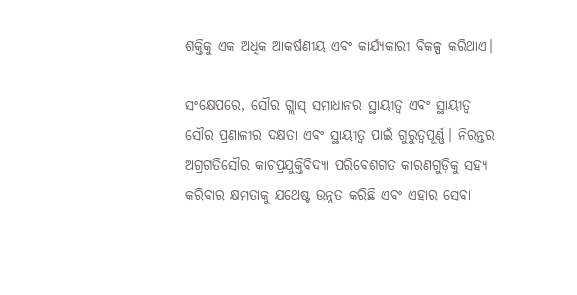ଶକ୍ତିକୁ ଏକ ଅଧିକ ଆକର୍ଷଣୀୟ ଏବଂ କାର୍ଯ୍ୟକାରୀ ବିକଳ୍ପ କରିଥାଏ।

ସଂକ୍ଷେପରେ, ସୌର ଗ୍ଲାସ୍ ସମାଧାନର ସ୍ଥାୟୀତ୍ୱ ଏବଂ ସ୍ଥାୟୀତ୍ୱ ସୌର ପ୍ରଣାଳୀର ଦକ୍ଷତା ଏବଂ ସ୍ଥାୟୀତ୍ୱ ପାଇଁ ଗୁରୁତ୍ୱପୂର୍ଣ୍ଣ। ନିରନ୍ତର ଅଗ୍ରଗତିସୌର କାଚପ୍ରଯୁକ୍ତିବିଦ୍ୟା ପରିବେଶଗତ କାରଣଗୁଡ଼ିକୁ ସହ୍ୟ କରିବାର କ୍ଷମତାକୁ ଯଥେଷ୍ଟ ଉନ୍ନତ କରିଛି ଏବଂ ଏହାର ସେବା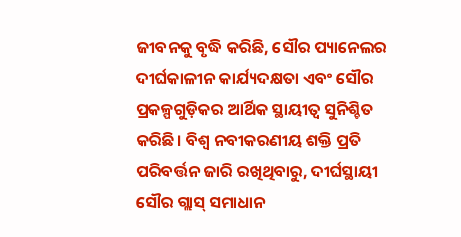ଜୀବନକୁ ବୃଦ୍ଧି କରିଛି, ସୌର ପ୍ୟାନେଲର ଦୀର୍ଘକାଳୀନ କାର୍ଯ୍ୟଦକ୍ଷତା ଏବଂ ସୌର ପ୍ରକଳ୍ପଗୁଡ଼ିକର ଆର୍ଥିକ ସ୍ଥାୟୀତ୍ୱ ସୁନିଶ୍ଚିତ କରିଛି। ବିଶ୍ୱ ନବୀକରଣୀୟ ଶକ୍ତି ପ୍ରତି ପରିବର୍ତ୍ତନ ଜାରି ରଖିଥିବାରୁ, ଦୀର୍ଘସ୍ଥାୟୀ ସୌର ଗ୍ଲାସ୍ ସମାଧାନ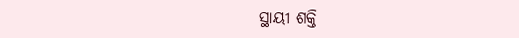ସ୍ଥାୟୀ ଶକ୍ତି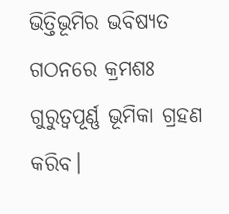ଭିତ୍ତିଭୂମିର ଭବିଷ୍ୟତ ଗଠନରେ କ୍ରମଶଃ ଗୁରୁତ୍ୱପୂର୍ଣ୍ଣ ଭୂମିକା ଗ୍ରହଣ କରିବ।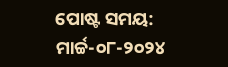ପୋଷ୍ଟ ସମୟ: ମାର୍ଚ୍ଚ-୦୮-୨୦୨୪